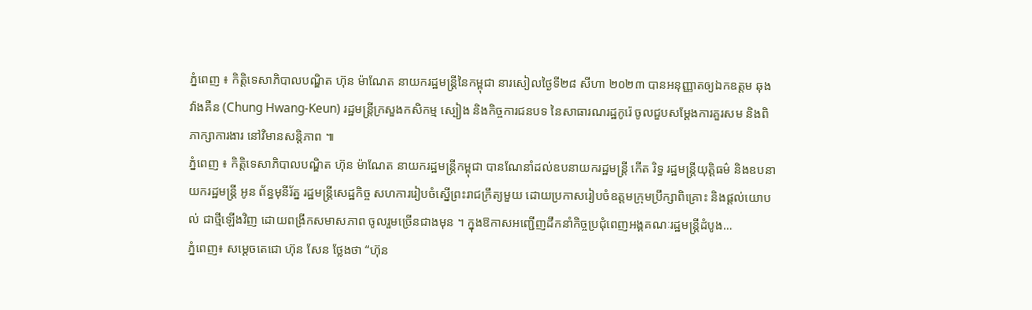ភ្នំពេញ ៖ កិត្តិទេសាភិបាលបណ្ឌិត ហ៊ុន ម៉ាណែត នាយករដ្ឋមន្ត្រីនៃកម្ពុជា នារសៀលថ្ងៃទី២៨ សីហា ២០២៣ បានអនុញ្ញាតឲ្យឯកឧត្តម ឆុង វ៉ាងគឺន (Chung Hwang-Keun) រដ្ឋមន្ត្រីក្រសួងកសិកម្ម ស្បៀង និងកិច្ចការជនបទ នៃសាធារណរដ្ឋកូរ៉េ ចូលជួបសម្តែងការគួរសម និងពិភាក្សាការងារ នៅវិមានសន្តិភាព ៕
ភ្នំពេញ ៖ កិត្តិទេសាភិបាលបណ្ឌិត ហ៊ុន ម៉ាណែត នាយករដ្ឋមន្ត្រីកម្ពុជា បានណែនាំដល់ឧបនាយករដ្ឋមន្រ្តី កើត រិទ្ធ រដ្ឋមន្ត្រីយុត្តិធម៌ និងឧបនាយករដ្ឋមន្រ្តី អូន ព័ន្ធមុនីរ័ត្ន រដ្ឋមន្ត្រីសេដ្ឋកិច្ច សហការរៀបចំស្នើព្រះរាជក្រឹត្យមួយ ដោយប្រកាសរៀបចំឧត្តមក្រុមប្រឹក្សាពិគ្រោះ និងផ្តល់យោបល់ ជាថ្មីឡើងវិញ ដោយពង្រីកសមាសភាព ចូលរួមច្រើនជាងមុន ។ ក្នុងឱកាសអញ្ជើញដឹកនាំកិច្ចប្រជុំពេញអង្គគណៈរដ្ឋមន្ត្រីដំបូង...
ភ្នំពេញ៖ សម្តេចតេជោ ហ៊ុន សែន ថ្លែងថា “ហ៊ុន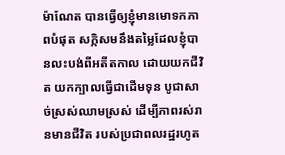ម៉ាណែត បានធ្វើឲ្យខ្ញុំមានមោទកភាពបំផុត សក្កិសមនឹងតម្លៃដែលខ្ញុំបានលះបង់ពីអតីតកាល ដោយយកជីវិត យកក្បាលធ្វើជាដើមទុន បូជាសាច់ស្រស់ឈាមស្រស់ ដើម្បីភាពរស់រានមានជីវិត របស់ប្រជាពលរដ្ឋរហូត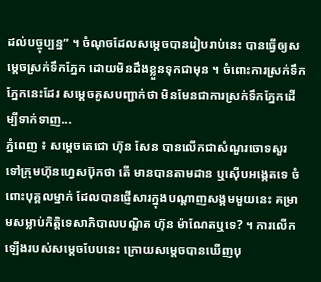ដល់បច្ចុប្បន្ន” ។ ចំណុចដែលសម្តេចបានរៀបរាប់នេះ បានធ្វើឲ្យសម្តេចស្រក់ទឹកភ្នែក ដោយមិនដឹងខ្លួនទុកជាមុន ។ ចំពោះការស្រក់ទឹកភ្នែកនេះដែរ សម្តេចគូសបញ្ជាក់ថា មិនមែនជាការស្រក់ទឹកភ្នែកដើម្បីទាក់ទាញ...
ភ្នំពេញ ៖ សម្តេចតេជោ ហ៊ុន សែន បានលើកជាសំណួរចោទសួរ ទៅក្រុមហ៊ុនហ្វេសប៊ុកថា តើ មានបានតាមដាន ឬស៊ើបអង្កេតទេ ចំពោះបុគ្គលម្នាក់ ដែលបានផ្ញើសារក្នុងបណ្តាញសង្គមមួយនេះ គម្រាមសម្លាប់កិត្តិទេសាភិបាលបណ្ឌិត ហ៊ុន ម៉ាណែតឬទេ? ។ ការលើកឡើងរបស់សម្តេចបែបនេះ ក្រោយសម្តេចបានឃើញបុ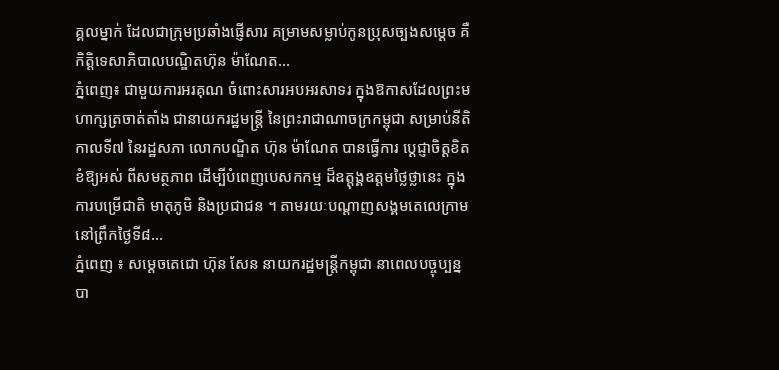គ្គលម្នាក់ ដែលជាក្រុមប្រឆាំងផ្ញើសារ គម្រាមសម្លាប់កូនប្រុសច្បងសម្តេច គឺកិត្តិទេសាភិបាលបណ្ឌិតហ៊ុន ម៉ាណែត...
ភ្នំពេញ៖ ជាមួយការអរគុណ ចំពោះសារអបអរសាទរ ក្នុងឱកាសដែលព្រះមហាក្សត្រចាត់តាំង ជានាយករដ្ឋមន្ត្រី នៃព្រះរាជាណាចក្រកម្ពុជា សម្រាប់នីតិកាលទី៧ នៃរដ្ឋសភា លោកបណ្ឌិត ហ៊ុន ម៉ាណែត បានធ្វើការ ប្តេជ្ញាចិត្តខិតខំឱ្យអស់ ពីសមត្ថភាព ដើម្បីបំពេញបេសកកម្ម ដ៏ឧត្តុង្គឧត្តមថ្លៃថ្លានេះ ក្នុងការបម្រើជាតិ មាតុភូមិ និងប្រជាជន ។ តាមរយៈបណ្ដាញសង្គមតេលេក្រាម នៅព្រឹកថ្ងៃទី៨...
ភ្នំពេញ ៖ សម្តេចតេជោ ហ៊ុន សែន នាយករដ្ឋមន្រ្តីកម្ពុជា នាពេលបច្ចុប្បន្ន បា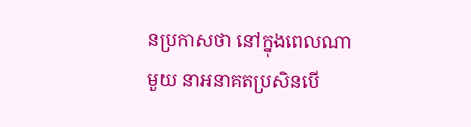នប្រកាសថា នៅក្នុងពេលណាមួយ នាអនាគតប្រសិនបើ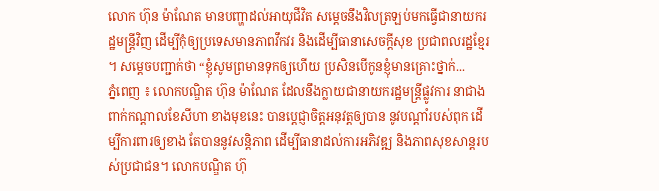លោក ហ៊ុន ម៉ាណែត មានបញ្ហាដល់អាយុជីវិត សម្តេចនឹងវិលត្រឡប់មកធ្វើជានាយករដ្ឋមន្រ្តីវិញ ដើម្បីកុំឲ្យប្រទេសមានភាពវឹកវរ និងដើម្បីធានាសេចក្តីសុខ ប្រជាពលរដ្ឋខ្មែរ ។ សម្តេចបញ្ជាក់ថា “ខ្ញុំសូមព្រមានទុកឲ្យហើយ ប្រសិនបើកូនខ្ញុំមានគ្រោះថ្នាក់...
ភ្នំពេញ ៖ លោកបណ្ឌិត ហ៊ុន ម៉ាណែត ដែលនឹងក្លាយជានាយករដ្ឋមន្រ្តីផ្លូវការ នាជាងពាក់កណ្តាលខែសីហា ខាងមុខនេះ បានប្ដេជ្ញាចិត្តអនុវត្តឲ្យបាន នូវបណ្ដាំរបស់ពុក ដើម្បីការពារឲ្យខាង តែបាននូវសន្តិភាព ដើម្បីធានាដល់ការអភិវឌ្ឍ និងភាពសុខសាន្តរបស់ប្រជាជន។ លោកបណ្ឌិត ហ៊ុ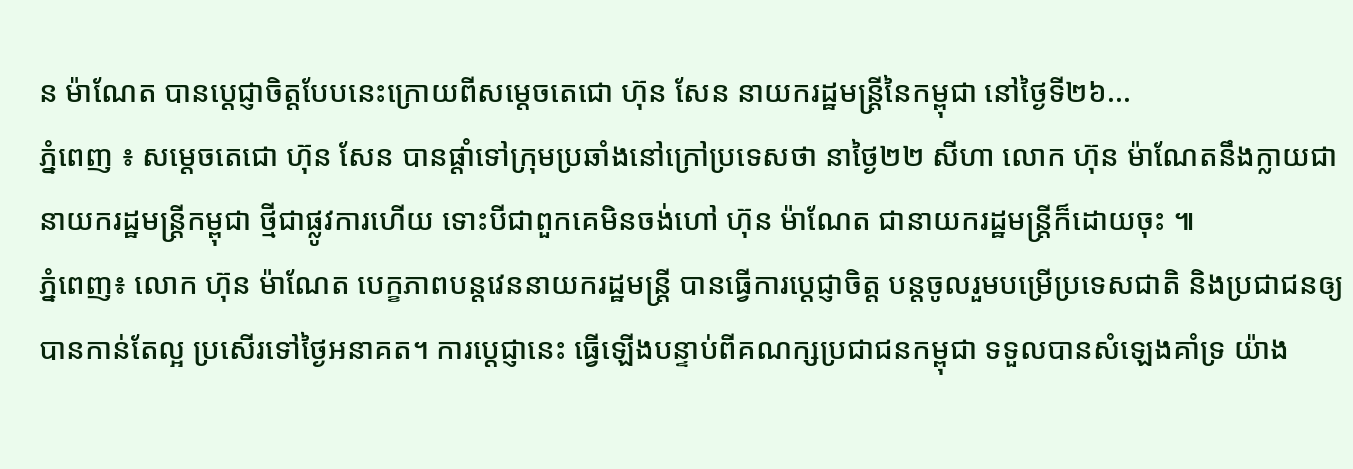ន ម៉ាណែត បានប្ដេជ្ញាចិត្តបែបនេះក្រោយពីសម្តេចតេជោ ហ៊ុន សែន នាយករដ្ឋមន្ត្រីនៃកម្ពុជា នៅថ្ងៃទី២៦...
ភ្នំពេញ ៖ សម្តេចតេជោ ហ៊ុន សែន បានផ្តាំទៅក្រុមប្រឆាំងនៅក្រៅប្រទេសថា នាថ្ងៃ២២ សីហា លោក ហ៊ុន ម៉ាណែតនឹងក្លាយជានាយករដ្ឋមន្រ្តីកម្ពុជា ថ្មីជាផ្លូវការហើយ ទោះបីជាពួកគេមិនចង់ហៅ ហ៊ុន ម៉ាណែត ជានាយករដ្ឋមន្រ្តីក៏ដោយចុះ ៕
ភ្នំពេញ៖ លោក ហ៊ុន ម៉ាណែត បេក្ខភាពបន្តវេននាយករដ្ឋមន្រ្តី បានធ្វើការប្ដេជ្ញាចិត្ត បន្តចូលរួមបម្រើប្រទេសជាតិ និងប្រជាជនឲ្យបានកាន់តែល្អ ប្រសើរទៅថ្ងៃអនាគត។ ការប្ដេជ្ញានេះ ធ្វើឡើងបន្ទាប់ពីគណក្សប្រជាជនកម្ពុជា ទទួលបានសំឡេងគាំទ្រ យ៉ាង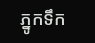ភ្នូកទឹក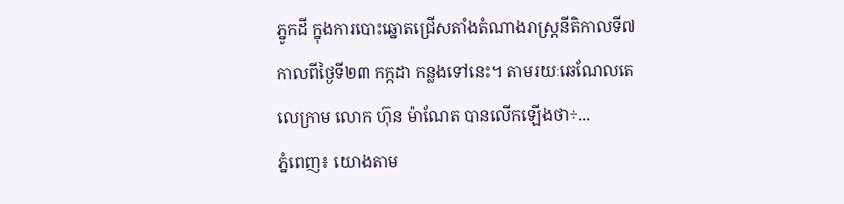ភ្នូកដី ក្នុងការបោះឆ្នោតជ្រើសតាំងតំណាងរាស្រ្តនីតិកាលទី៧ កាលពីថ្ងៃទី២៣ កក្កដា កន្លងទៅនេះ។ តាមរយៈឆេណែលតេលេក្រាម លោក ហ៊ុន ម៉ាណែត បានលើកឡើងថា÷...
ភ្នំពេញ៖ យោងតាម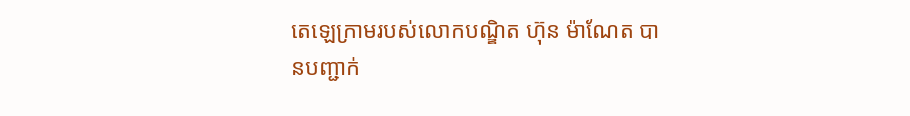តេឡេក្រាមរបស់លោកបណ្ឌិត ហ៊ុន ម៉ាណែត បានបញ្ជាក់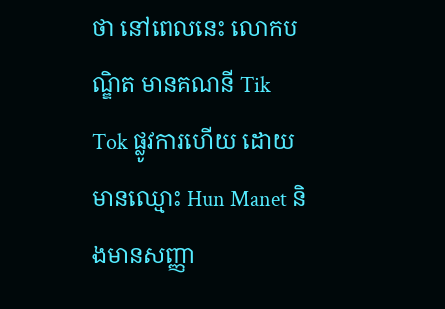ថា នៅពេលនេះ លោកបណ្ឌិត មានគណនី Tik Tok ផ្លូវការហើយ ដោយមានឈ្មោះ Hun Manet និងមានសញ្ញា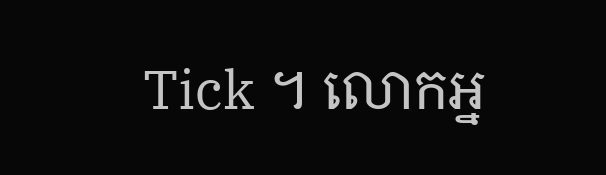Tick ។ លោកអ្ន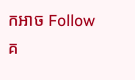កអាច Follow គ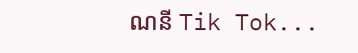ណនី Tik Tok...